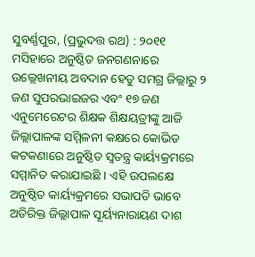ସୁବର୍ଣ୍ଣପୁର, (ପ୍ରଭୁଦତ୍ତ ରଥ) : ୨୦୧୧ ମସିହାରେ ଅନୁଷ୍ଠିତ ଜନଗଣନାରେ ଉଲ୍ଲେଖନୀୟ ଅବଦାନ ହେତୁ ସମଗ୍ର ଜିଲ୍ଲାରୁ ୨ ଜଣ ସୁପରଭାଇଜର ଏବଂ ୧୭ ଜଣ ଏନୁମେରେଟର ଶିକ୍ଷକ ଶିକ୍ଷୟତ୍ରୀଙ୍କୁ ଆଜି ଜିଲ୍ଲାପାଳଙ୍କ ସମ୍ମିଳନୀ କକ୍ଷରେ କୋଭିଡ କଟକଣାରେ ଅନୁଷ୍ଠିତ ସ୍ୱତନ୍ତ୍ର କାର୍ୟ୍ୟକ୍ରମରେ ସମ୍ମାନିତ କରାଯାଇଛି । ଏହି ଉପଲକ୍ଷେ ଅନୁଷ୍ଠିତ କାର୍ୟ୍ୟକ୍ରମରେ ସଭାପତି ଭାବେ ଅତିରିକ୍ତ ଜିଲ୍ଲାପାଳ ସୂର୍ୟ୍ୟନାରାୟଣ ଦାଶ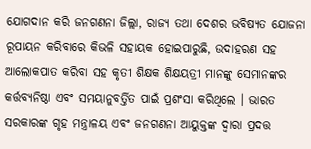ଯୋଗଦାନ କରି ଜନଗଣନା ଜିଲ୍ଲା, ରାଜ୍ୟ ତଥା ଦେଶର ଭବିଷ୍ୟତ ଯୋଜନା ରୂପାୟନ କରିବାରେ କିଭଳି ସହାୟକ ହୋଇପାରୁଛି, ଉଦାହରଣ ସହ ଆଲୋକପାତ କରିବା ସହ କୃତୀ ଶିକ୍ଷକ ଶିକ୍ଷୟତ୍ରୀ ମାନଙ୍କୁ ସେମାନଙ୍କର କର୍ତ୍ତବ୍ୟନିଷ୍ଠା ଏବଂ ସମୟାନୁବର୍ତ୍ତିତ ପାଇଁ ପ୍ରଶଂସା କରିଥିଲେ । ଭାରତ ସରକାରଙ୍କ ଗୃହ ମନ୍ତ୍ରାଳୟ ଏବଂ ଜନଗଣନା ଆୟୁକ୍ତଙ୍କ ଦ୍ୱାରା ପ୍ରଦତ୍ତ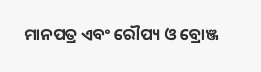ମାନପତ୍ର ଏବଂ ରୌପ୍ୟ ଓ ବ୍ରୋଞ୍ଜ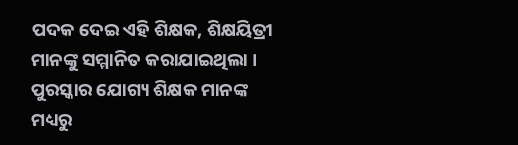ପଦକ ଦେଇ ଏହି ଶିକ୍ଷକ, ଶିକ୍ଷୟିତ୍ରୀ ମାନଙ୍କୁ ସମ୍ମାନିତ କରାଯାଇଥିଲା । ପୁରସ୍କାର ଯୋଗ୍ୟ ଶିକ୍ଷକ ମାନଙ୍କ ମଧ୍ୟରୁ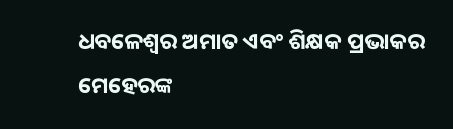ଧବଳେଶ୍ୱର ଅମାତ ଏବଂ ଶିକ୍ଷକ ପ୍ରଭାକର ମେହେରଙ୍କ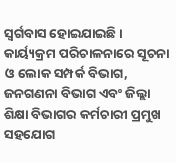ସ୍ୱର୍ଗବାସ ହୋଇଯାଇଛି । କାର୍ୟ୍ୟକ୍ରମ ପରିଚାଳନାରେ ସୂଚନା ଓ ଲୋକ ସମ୍ପର୍କ ବିଭାଗ, ଜନଗଣନା ବିଭାଗ ଏବଂ ଜିଲ୍ଲା ଶିକ୍ଷା ବିଭାଗର କର୍ମଚାରୀ ପ୍ରମୁଖ ସହଯୋଗ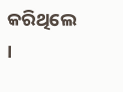କରିଥିଲେ ।